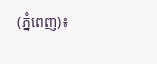(ភ្នំពេញ)៖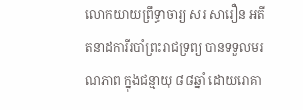លោកយាយព្រឹទ្ធាចារ្យ សរ សារឿន អតីតនាដការីរបាំព្រះរាជទ្រព្យ បានទទួលមរណភាព ក្នុងជន្មាយុ ៨៨ឆ្នាំ ដោយរោគា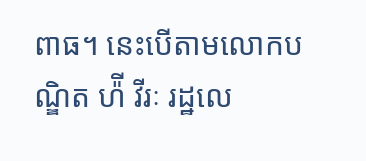ពាធ។ នេះបើតាមលោកបណ្ឌិត ហ៉ី វីរៈ រដ្ឋលេ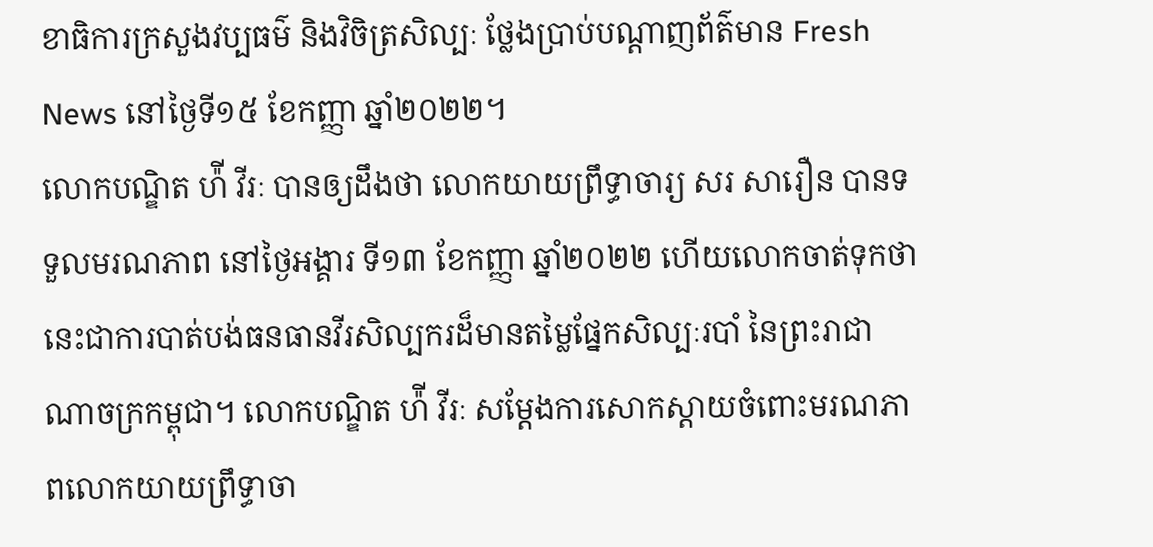ខាធិការក្រសួងវប្បធម៌ និងវិចិត្រសិល្បៈ ថ្លែងប្រាប់បណ្តាញព័ត៌មាន Fresh News នៅថ្ងៃទី១៥ ខែកញ្ញា ឆ្នាំ២០២២។
លោកបណ្ឌិត ហ៉ី វីរៈ បានឲ្យដឹងថា លោកយាយព្រឹទ្ធាចារ្យ សរ សារឿន បានទទួលមរណភាព នៅថ្ងៃអង្គារ ទី១៣ ខែកញ្ញា ឆ្នាំ២០២២ ហើយលោកចាត់ទុកថា នេះជាការបាត់បង់ធនធានវីរសិល្បករដ៏មានតម្លៃផ្នែកសិល្បៈរបាំ នៃព្រះរាជាណាចក្រកម្ពុជា។ លោកបណ្ឌិត ហ៉ី វីរៈ សម្តែងការសោកស្តាយចំពោះមរណភាពលោកយាយព្រឹទ្ធាចា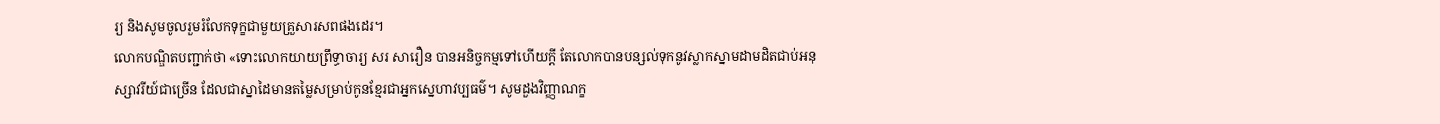រ្យ និងសូមចូលរួមរំលែកទុក្ខជាមួយគ្រួសារសពផងដេរ។
លោកបណ្ឌិតបញ្ជាក់ថា «ទោះលោកយាយព្រឹទ្ធាចារ្យ សរ សារឿន បានអនិច្ចកម្មទៅហើយក្តី តែលោកបានបន្សល់ទុកនូវស្លាកស្នាមដាមដិតជាប់អនុស្សាវរីយ៍ជាច្រើន ដែលជាស្នាដៃមានតម្លៃសម្រាប់កូនខ្មែរជាអ្នកស្នេហាវប្បធម៌។ សូមដួងវិញ្ញាណក្ខ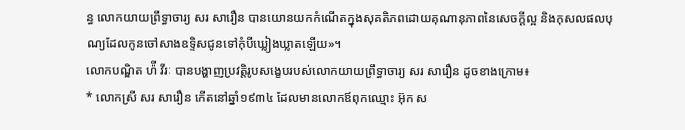ន្ធ លោកយាយព្រឹទ្ធាចារ្យ សរ សារឿន បានយោនយកកំណើតក្នុងសុគតិភពដោយគុណានុភាពនៃសេចក្តីល្អ និងកុសលផលបុណ្យដែលកូនចៅសាងឧទ្ទិសជូនទៅកុំបីឃ្លៀងឃ្លាតឡើយ»។
លោកបណ្ឌិត ហ៉ី វីរៈ បានបង្ហាញប្រវត្តិរូបសង្ខេបរបស់លោកយាយព្រឹទ្ធាចារ្យ សរ សារឿន ដូចខាងក្រោម៖
* លោកស្រី សរ សារឿន កើតនៅឆ្នាំ១៩៣៤ ដែលមានលោកឪពុកឈ្មោះ អ៊ុក ស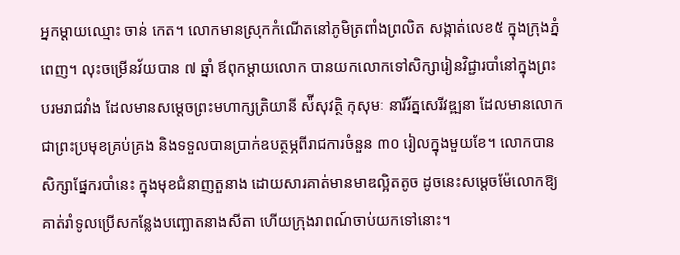អ្នកម្ដាយឈ្មោះ ចាន់ កេត។ លោកមានស្រុកកំណើតនៅភូមិត្រពាំងព្រលិត សង្កាត់លេខ៥ ក្នុងក្រុងភ្នំពេញ។ លុះចម្រើនវ័យបាន ៧ ឆ្នាំ ឪពុកម្ដាយលោក បានយកលោកទៅសិក្សារៀនវិជ្ជារបាំនៅក្នុងព្រះបរមរាជវាំង ដែលមានសម្ដេចព្រះមហាក្សត្រិយានី ស៉ីសុវត្ថិ កុសុមៈ នារីរ័ត្នសេរីវឌ្ឍនា ដែលមានលោកជាព្រះប្រមុខគ្រប់គ្រង និងទទួលបានប្រាក់ឧបត្ថម្ភពីរាជការចំនួន ៣០ រៀលក្នុងមួយខែ។ លោកបានសិក្សាផ្នែករបាំនេះ ក្នុងមុខជំនាញតួនាង ដោយសារគាត់មានមាឌល្អិតតូច ដូចនេះសម្ដេចម៉ែលោកឱ្យគាត់រាំទូលប្រើសកន្លែងបញ្ឆោតនាងសីតា ហើយក្រុងរាពណ៍ចាប់យកទៅនោះ។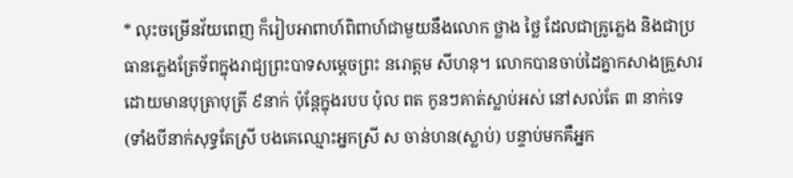* លុះចម្រើនវ័យពេញ ក៏រៀបអាពាហ៍ពិពាហ៍ជាមួយនឹងលោក ថ្លាង ថ្លៃ ដែលជាគ្រូភ្លេង និងជាប្រធានភ្លេងត្រែទ័ពក្នុងរាជ្យព្រះបាទសម្ដេចព្រះ នរោត្តម សីហនុ។ លោកបានចាប់ដៃគ្នាកសាងគ្រួសារដោយមានបុត្រាបុត្រី ៩នាក់ ប៉ុន្តែក្នុងរបប ប៉ុល ពត កូនៗគាត់ស្លាប់អស់ នៅសល់តែ ៣ នាក់ទេ (ទាំងបីនាក់សុទ្ធតែស្រី បងគេឈ្មោះអ្នកស្រី ស ចាន់ហន(ស្លាប់) បន្ទាប់មកគឺអ្នក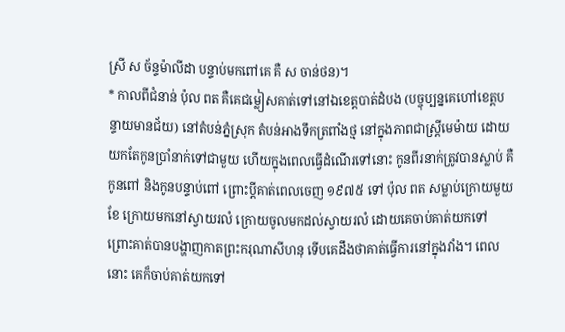ស្រី ស ច័ន្ទម៉ាលីដា បន្ទាប់មកពៅគេ គឺ ស ចាន់ថន)។
* កាលពីជំនាន់ ប៉ុល ពត គឺគេជម្លៀសគាត់ទៅនៅឯខេត្តបាត់ដំបង (បច្ចុប្បន្នគេហៅខេត្តបន្ទាយមានជ័យ) នៅតំបន់ភ្នំស្រុក តំបន់អាងទឹកត្រពាំងថ្ម នៅក្នុងភាពជាស្ត្រីមេម៉ាយ ដោយយកតែកូនប្រាំនាក់ទៅជាមួយ ហើយក្នុងពេលធ្វើដំណើរទៅនោះ កូនពីរនាក់ត្រូវបានស្លាប់ គឺកូនពៅ និងកូនបន្ទាប់ពៅ ព្រោះប្ដីគាត់ពេលចេញ ១៩៧៥ ទៅ ប៉ុល ពត សម្លាប់ក្រោយមួយខែ ក្រោយមកនៅស្វាយរលំ ក្រោយចូលមកដល់ស្វាយរលំ ដោយគេចាប់គាត់យកទៅ ព្រោះគាត់បានបង្ហាញកាតព្រះករុណាសីហនុ ទើបគេដឹងថាគាត់ធ្វើការនៅក្នុងវាំង។ ពេលនោះ គេក៏ចាប់គាត់យកទៅ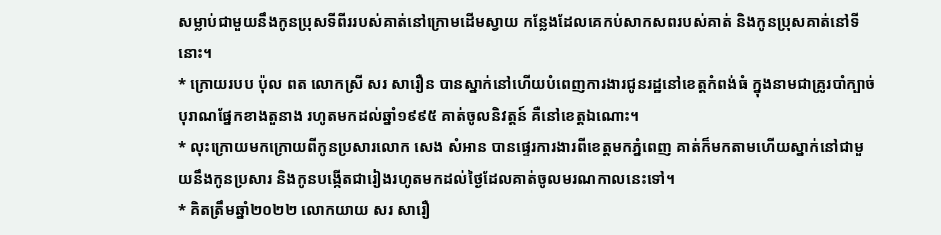សម្លាប់ជាមួយនឹងកូនប្រុសទីពីររបស់គាត់នៅក្រោមដើមស្វាយ កន្លែងដែលគេកប់សាកសពរបស់គាត់ និងកូនប្រុសគាត់នៅទីនោះ។
* ក្រោយរបប ប៉ុល ពត លោកស្រី សរ សារឿន បានស្នាក់នៅហើយបំពេញការងារជូនរដ្ឋនៅខេត្តកំពង់ធំ ក្នុងនាមជាគ្រូរបាំក្បាច់បុរាណផ្នែកខាងតួនាង រហូតមកដល់ឆ្នាំ១៩៩៥ គាត់ចូលនិវត្តន៍ គឺនៅខេត្តឯណោះ។
* លុះក្រោយមកក្រោយពីកូនប្រសារលោក សេង សំអាន បានផ្ទេរការងារពីខេត្តមកភ្នំពេញ គាត់ក៏មកតាមហើយស្នាក់នៅជាមួយនឹងកូនប្រសារ និងកូនបង្កើតជារៀងរហូតមកដល់ថ្ងៃដែលគាត់ចូលមរណកាលនេះទៅ។
* គិតត្រឹមឆ្នាំ២០២២ លោកយាយ សរ សារឿ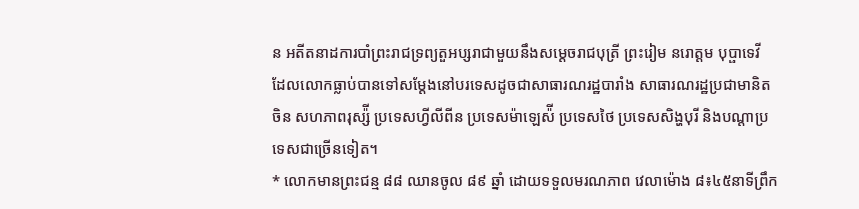ន អតីតនាដការបាំព្រះរាជទ្រព្យតួអប្សរាជាមួយនឹងសម្ដេចរាជបុត្រី ព្រះរៀម នរោត្តម បុប្ផាទេវី ដែលលោកធ្លាប់បានទៅសម្ដែងនៅបរទេសដូចជាសាធារណរដ្ឋបារាំង សាធារណរដ្ឋប្រជាមានិតចិន សហភាពរុស្ស៉ី ប្រទេសហ្វីលីពីន ប្រទេសម៉ាឡេស៉ី ប្រទេសថៃ ប្រទេសសិង្ហបុរី និងបណ្ដាប្រទេសជាច្រើនទៀត។
* លោកមានព្រះជន្ម ៨៨ ឈានចូល ៨៩ ឆ្នាំ ដោយទទួលមរណភាព វេលាម៉ោង ៨៖៤៥នាទីព្រឹក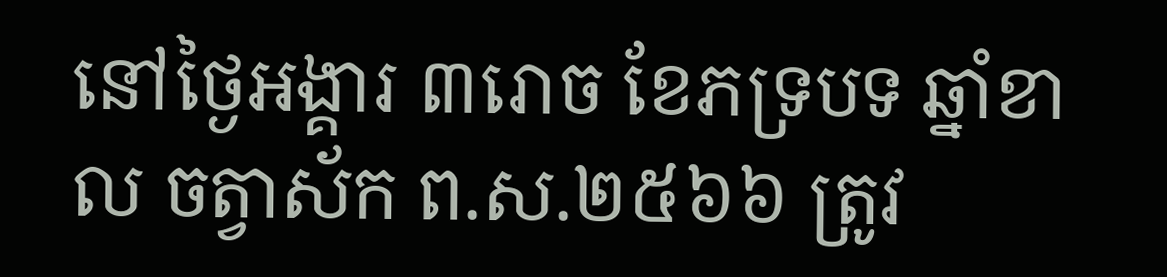នៅថ្ងៃអង្គារ ៣រោច ខែភទ្របទ ឆ្នាំខាល ចត្វាស័ក ព.ស.២៥៦៦ ត្រូវ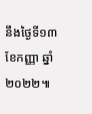នឹងថ្ងៃទី១៣ ខែកញ្ញា ឆ្នាំ២០២២៕